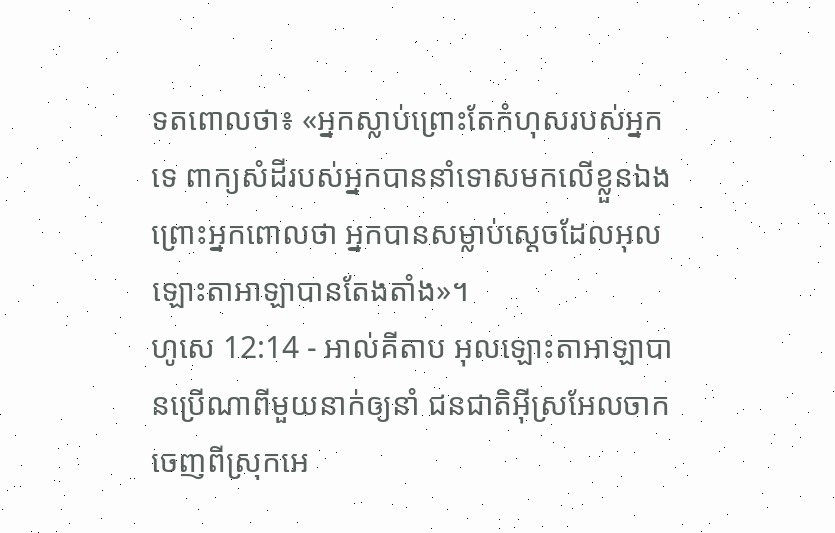ទតពោលថា៖ «អ្នកស្លាប់ព្រោះតែកំហុសរបស់អ្នកទេ ពាក្យសំដីរបស់អ្នកបាននាំទោសមកលើខ្លួនឯង ព្រោះអ្នកពោលថា អ្នកបានសម្លាប់ស្ដេចដែលអុលឡោះតាអាឡាបានតែងតាំង»។
ហូសេ 12:14 - អាល់គីតាប អុលឡោះតាអាឡាបានប្រើណាពីមួយនាក់ឲ្យនាំ ជនជាតិអ៊ីស្រអែលចាកចេញពីស្រុកអេ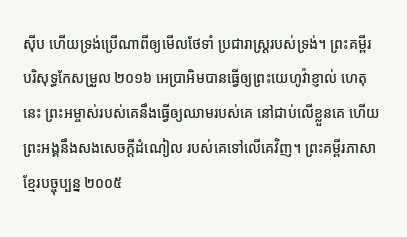ស៊ីប ហើយទ្រង់ប្រើណាពីឲ្យមើលថែទាំ ប្រជារាស្ត្ររបស់ទ្រង់។ ព្រះគម្ពីរបរិសុទ្ធកែសម្រួល ២០១៦ អេប្រាអិមបានធ្វើឲ្យព្រះយេហូវ៉ាខ្ញាល់ ហេតុនេះ ព្រះអម្ចាស់របស់គេនឹងធ្វើឲ្យឈាមរបស់គេ នៅជាប់លើខ្លួនគេ ហើយព្រះអង្គនឹងសងសេចក្ដីដំណៀល របស់គេទៅលើគេវិញ។ ព្រះគម្ពីរភាសាខ្មែរបច្ចុប្បន្ន ២០០៥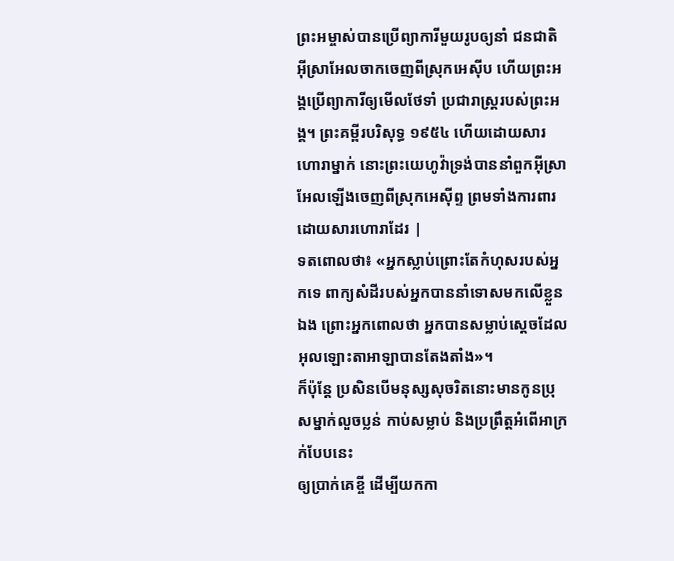ព្រះអម្ចាស់បានប្រើព្យាការីមួយរូបឲ្យនាំ ជនជាតិអ៊ីស្រាអែលចាកចេញពីស្រុកអេស៊ីប ហើយព្រះអង្គប្រើព្យាការីឲ្យមើលថែទាំ ប្រជារាស្ត្ររបស់ព្រះអង្គ។ ព្រះគម្ពីរបរិសុទ្ធ ១៩៥៤ ហើយដោយសារហោរាម្នាក់ នោះព្រះយេហូវ៉ាទ្រង់បាននាំពួកអ៊ីស្រាអែលឡើងចេញពីស្រុកអេស៊ីព្ទ ព្រមទាំងការពារ ដោយសារហោរាដែរ |
ទតពោលថា៖ «អ្នកស្លាប់ព្រោះតែកំហុសរបស់អ្នកទេ ពាក្យសំដីរបស់អ្នកបាននាំទោសមកលើខ្លួនឯង ព្រោះអ្នកពោលថា អ្នកបានសម្លាប់ស្ដេចដែលអុលឡោះតាអាឡាបានតែងតាំង»។
ក៏ប៉ុន្តែ ប្រសិនបើមនុស្សសុចរិតនោះមានកូនប្រុសម្នាក់លួចប្លន់ កាប់សម្លាប់ និងប្រព្រឹត្តអំពើអាក្រក់បែបនេះ
ឲ្យប្រាក់គេខ្ចី ដើម្បីយកកា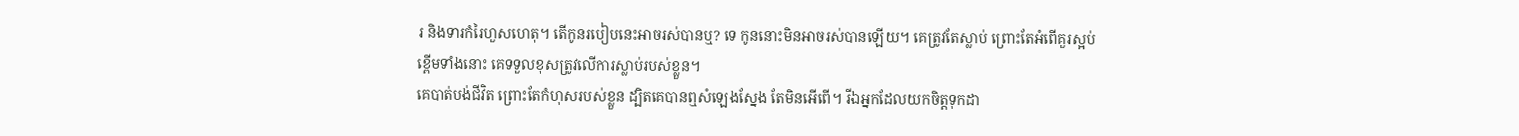រ និងទារកំរៃហួសហេតុ។ តើកូនរបៀបនេះអាចរស់បានឬ? ទេ កូននោះមិនអាចរស់បានឡើយ។ គេត្រូវតែស្លាប់ ព្រោះតែអំពើគួរស្អប់ខ្ពើមទាំងនោះ គេទទួលខុសត្រូវលើការស្លាប់របស់ខ្លួន។
គេបាត់បង់ជីវិត ព្រោះតែកំហុសរបស់ខ្លួន ដ្បិតគេបានឮសំឡេងស្នែង តែមិនអើពើ។ រីឯអ្នកដែលយកចិត្តទុកដា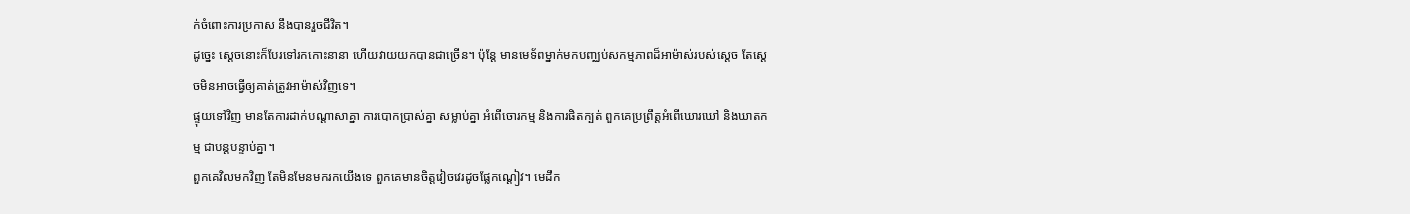ក់ចំពោះការប្រកាស នឹងបានរួចជីវិត។
ដូច្នេះ ស្ដេចនោះក៏បែរទៅរកកោះនានា ហើយវាយយកបានជាច្រើន។ ប៉ុន្តែ មានមេទ័ពម្នាក់មកបញ្ឈប់សកម្មភាពដ៏អាម៉ាស់របស់ស្ដេច តែស្ដេចមិនអាចធ្វើឲ្យគាត់ត្រូវអាម៉ាស់វិញទេ។
ផ្ទុយទៅវិញ មានតែការដាក់បណ្ដាសាគ្នា ការបោកប្រាស់គ្នា សម្លាប់គ្នា អំពើចោរកម្ម និងការផិតក្បត់ ពួកគេប្រព្រឹត្តអំពើឃោរឃៅ និងឃាតកម្ម ជាបន្តបន្ទាប់គ្នា។
ពួកគេវិលមកវិញ តែមិនមែនមករកយើងទេ ពួកគេមានចិត្តវៀចវេរដូចផ្លែកណ្ដៀវ។ មេដឹក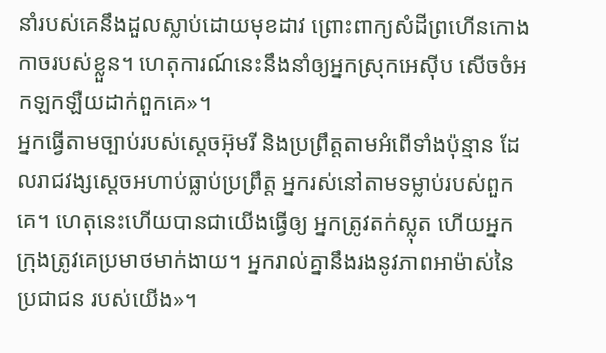នាំរបស់គេនឹងដួលស្លាប់ដោយមុខដាវ ព្រោះពាក្យសំដីព្រហើនកោងកាចរបស់ខ្លួន។ ហេតុការណ៍នេះនឹងនាំឲ្យអ្នកស្រុកអេស៊ីប សើចចំអកឡកឡឺយដាក់ពួកគេ»។
អ្នកធ្វើតាមច្បាប់របស់ស្ដេចអ៊ុមរី និងប្រព្រឹត្តតាមអំពើទាំងប៉ុន្មាន ដែលរាជវង្សស្ដេចអហាប់ធ្លាប់ប្រព្រឹត្ត អ្នករស់នៅតាមទម្លាប់របស់ពួកគេ។ ហេតុនេះហើយបានជាយើងធ្វើឲ្យ អ្នកត្រូវតក់ស្លុត ហើយអ្នកក្រុងត្រូវគេប្រមាថមាក់ងាយ។ អ្នករាល់គ្នានឹងរងនូវភាពអាម៉ាស់នៃប្រជាជន របស់យើង»។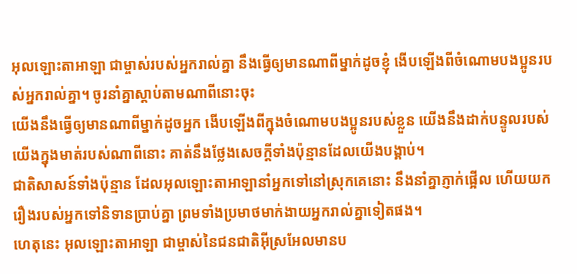អុលឡោះតាអាឡា ជាម្ចាស់របស់អ្នករាល់គ្នា នឹងធ្វើឲ្យមានណាពីម្នាក់ដូចខ្ញុំ ងើបឡើងពីចំណោមបងប្អូនរបស់អ្នករាល់គ្នា។ ចូរនាំគ្នាស្តាប់តាមណាពីនោះចុះ
យើងនឹងធ្វើឲ្យមានណាពីម្នាក់ដូចអ្នក ងើបឡើងពីក្នុងចំណោមបងប្អូនរបស់ខ្លួន យើងនឹងដាក់បន្ទូលរបស់យើងក្នុងមាត់របស់ណាពីនោះ គាត់នឹងថ្លែងសេចក្តីទាំងប៉ុន្មានដែលយើងបង្គាប់។
ជាតិសាសន៍ទាំងប៉ុន្មាន ដែលអុលឡោះតាអាឡានាំអ្នកទៅនៅស្រុកគេនោះ នឹងនាំគ្នាភ្ញាក់ផ្អើល ហើយយករឿងរបស់អ្នកទៅនិទានប្រាប់គ្នា ព្រមទាំងប្រមាថមាក់ងាយអ្នករាល់គ្នាទៀតផង។
ហេតុនេះ អុលឡោះតាអាឡា ជាម្ចាស់នៃជនជាតិអ៊ីស្រអែលមានប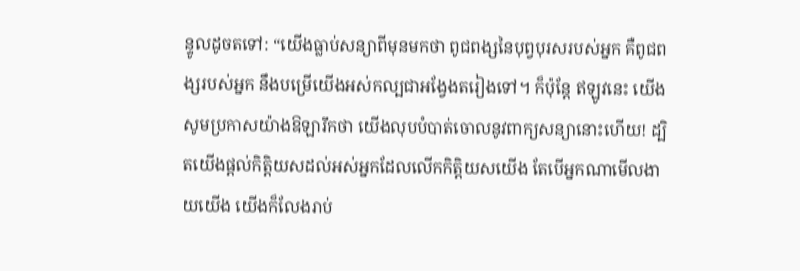ន្ទូលដូចតទៅ: “យើងធ្លាប់សន្យាពីមុនមកថា ពូជពង្សនៃបុព្វបុរសរបស់អ្នក គឺពូជពង្សរបស់អ្នក នឹងបម្រើយើងអស់កល្បជាអង្វែងតរៀងទៅ។ ក៏ប៉ុន្តែ ឥឡូវនេះ យើងសូមប្រកាសយ៉ាងឱឡារឹកថា យើងលុបបំបាត់ចោលនូវពាក្យសន្យានោះហើយ! ដ្បិតយើងផ្តល់កិត្តិយសដល់អស់អ្នកដែលលើកកិត្តិយសយើង តែបើអ្នកណាមើលងាយយើង យើងក៏លែងរាប់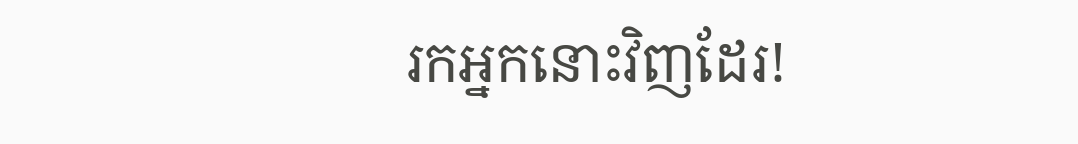រកអ្នកនោះវិញដែរ!